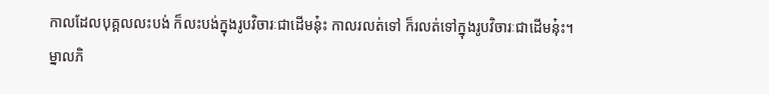កាលដែលបុគ្គលលះបង់ ក៏លះបង់ក្នុងរូបវិចារៈជាដើមនុ៎ះ កាលរលត់ទៅ ក៏រលត់ទៅក្នុងរូបវិចារៈជាដើមនុ៎ះ។ ម្នាលភិ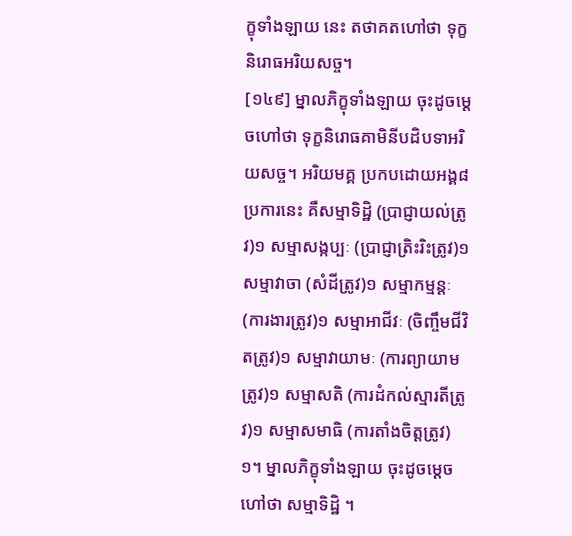ក្ខុទាំងឡាយ នេះ តថាគតហៅថា ទុក្ខនិរោធអរិយសច្ច។
[១៤៩] ម្នាលភិក្ខុទាំងឡាយ ចុះដូចម្តេចហៅថា ទុក្ខនិរោធគាមិនីបដិបទាអរិយសច្ច។ អរិយមគ្គ ប្រកបដោយអង្គ៨ប្រការនេះ គឺសម្មាទិដ្ឋិ (ប្រាជ្ញាយល់ត្រូវ)១ សម្មាសង្កប្បៈ (ប្រាជ្ញាត្រិះរិះត្រូវ)១ សម្មាវាចា (សំដីត្រូវ)១ សម្មាកម្មន្តៈ (ការងារត្រូវ)១ សម្មាអាជីវៈ (ចិញ្ចឹមជីវិតត្រូវ)១ សម្មាវាយាមៈ (ការព្យាយាមត្រូវ)១ សម្មាសតិ (ការដំកល់ស្មារតីត្រូវ)១ សម្មាសមាធិ (ការតាំងចិត្តត្រូវ)១។ ម្នាលភិក្ខុទាំងឡាយ ចុះដូចម្តេចហៅថា សម្មាទិដ្ឋិ ។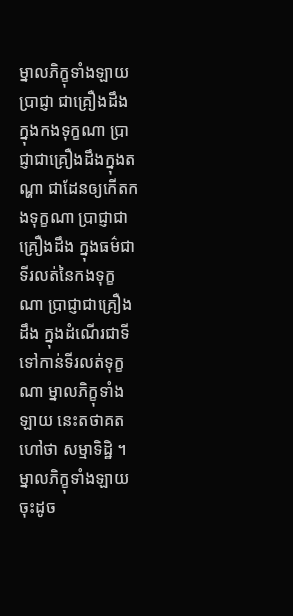ម្នាលភិក្ខុទាំងឡាយ ប្រាជ្ញា ជាគ្រឿងដឹង ក្នុងកងទុក្ខណា ប្រាជ្ញាជាគ្រឿងដឹងក្នុងតណ្ហា ជាដែនឲ្យកើតកងទុក្ខណា ប្រាជ្ញាជាគ្រឿងដឹង ក្នុងធម៌ជាទីរលត់នៃកងទុក្ខណា ប្រាជ្ញាជាគ្រឿងដឹង ក្នុងដំណើរជាទីទៅកាន់ទីរលត់ទុក្ខណា ម្នាលភិក្ខុទាំងឡាយ នេះតថាគតហៅថា សម្មាទិដ្ឋិ ។ ម្នាលភិក្ខុទាំងឡាយ ចុះដូច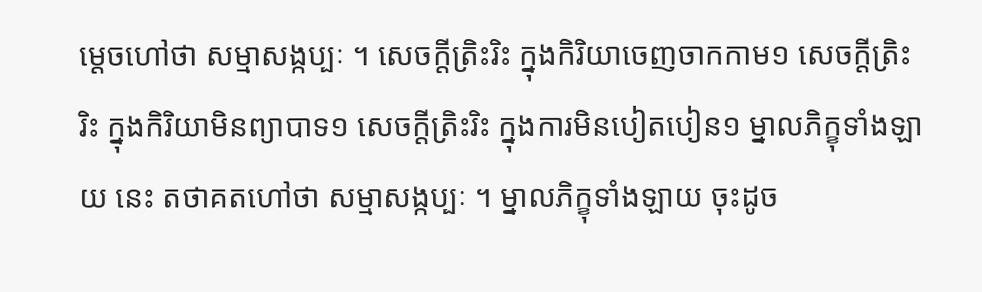ម្តេចហៅថា សម្មាសង្កប្បៈ ។ សេចក្តីត្រិះរិះ ក្នុងកិរិយាចេញចាកកាម១ សេចក្តីត្រិះរិះ ក្នុងកិរិយាមិនព្យាបាទ១ សេចក្តីត្រិះរិះ ក្នុងការមិនបៀតបៀន១ ម្នាលភិក្ខុទាំងឡាយ នេះ តថាគតហៅថា សម្មាសង្កប្បៈ ។ ម្នាលភិក្ខុទាំងឡាយ ចុះដូច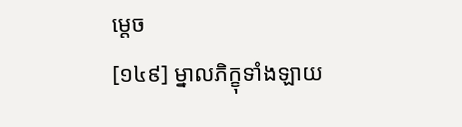ម្តេច
[១៤៩] ម្នាលភិក្ខុទាំងឡាយ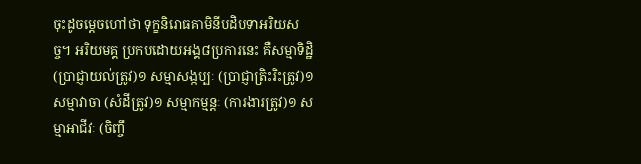ចុះដូចម្តេចហៅថា ទុក្ខនិរោធគាមិនីបដិបទាអរិយសច្ច។ អរិយមគ្គ ប្រកបដោយអង្គ៨ប្រការនេះ គឺសម្មាទិដ្ឋិ (ប្រាជ្ញាយល់ត្រូវ)១ សម្មាសង្កប្បៈ (ប្រាជ្ញាត្រិះរិះត្រូវ)១ សម្មាវាចា (សំដីត្រូវ)១ សម្មាកម្មន្តៈ (ការងារត្រូវ)១ សម្មាអាជីវៈ (ចិញ្ចឹ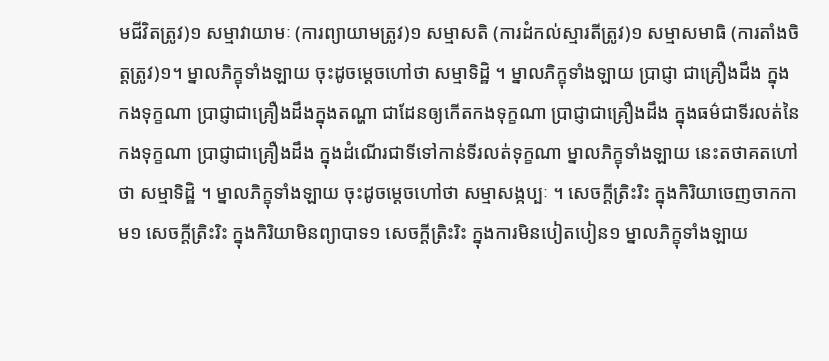មជីវិតត្រូវ)១ សម្មាវាយាមៈ (ការព្យាយាមត្រូវ)១ សម្មាសតិ (ការដំកល់ស្មារតីត្រូវ)១ សម្មាសមាធិ (ការតាំងចិត្តត្រូវ)១។ ម្នាលភិក្ខុទាំងឡាយ ចុះដូចម្តេចហៅថា សម្មាទិដ្ឋិ ។ ម្នាលភិក្ខុទាំងឡាយ ប្រាជ្ញា ជាគ្រឿងដឹង ក្នុងកងទុក្ខណា ប្រាជ្ញាជាគ្រឿងដឹងក្នុងតណ្ហា ជាដែនឲ្យកើតកងទុក្ខណា ប្រាជ្ញាជាគ្រឿងដឹង ក្នុងធម៌ជាទីរលត់នៃកងទុក្ខណា ប្រាជ្ញាជាគ្រឿងដឹង ក្នុងដំណើរជាទីទៅកាន់ទីរលត់ទុក្ខណា ម្នាលភិក្ខុទាំងឡាយ នេះតថាគតហៅថា សម្មាទិដ្ឋិ ។ ម្នាលភិក្ខុទាំងឡាយ ចុះដូចម្តេចហៅថា សម្មាសង្កប្បៈ ។ សេចក្តីត្រិះរិះ ក្នុងកិរិយាចេញចាកកាម១ សេចក្តីត្រិះរិះ ក្នុងកិរិយាមិនព្យាបាទ១ សេចក្តីត្រិះរិះ ក្នុងការមិនបៀតបៀន១ ម្នាលភិក្ខុទាំងឡាយ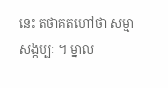នេះ តថាគតហៅថា សម្មាសង្កប្បៈ ។ ម្នាល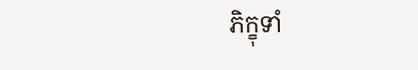ភិក្ខុទាំ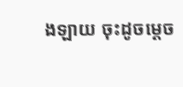ងឡាយ ចុះដូចម្តេច